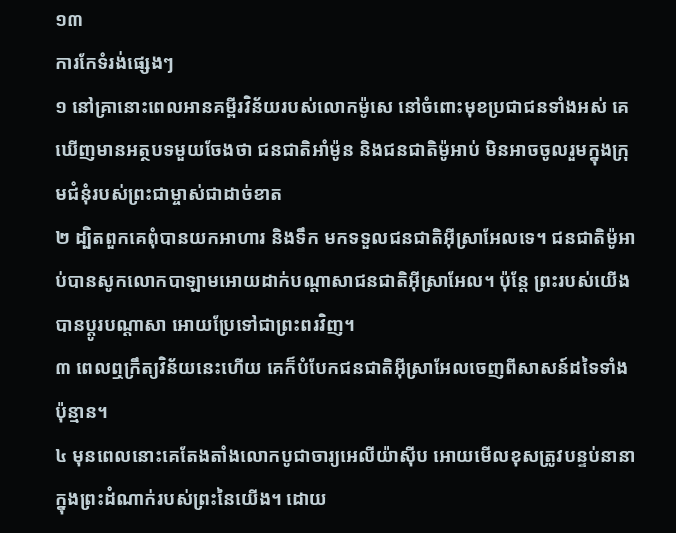១៣
ការកែទំរង់ផ្សេងៗ
១ នៅគ្រានោះពេលអានគម្ពីរវិន័យរបស់លោកម៉ូសេ នៅចំពោះមុខប្រជាជនទាំងអស់ គេឃើញមានអត្ថបទមួយចែងថា ជនជាតិអាំម៉ូន និងជនជាតិម៉ូអាប់ មិនអាចចូលរួមក្នុងក្រុមជំនុំរបស់ព្រះជាម្ចាស់ជាដាច់ខាត
២ ដ្បិតពួកគេពុំបានយកអាហារ និងទឹក មកទទួលជនជាតិអ៊ីស្រាអែលទេ។ ជនជាតិម៉ូអាប់បានសូកលោកបាឡាមអោយដាក់បណ្ដាសាជនជាតិអ៊ីស្រាអែល។ ប៉ុន្តែ ព្រះរបស់យើងបានប្ដូរបណ្ដាសា អោយប្រែទៅជាព្រះពរវិញ។
៣ ពេលឮក្រឹត្យវិន័យនេះហើយ គេក៏បំបែកជនជាតិអ៊ីស្រាអែលចេញពីសាសន៍ដទៃទាំងប៉ុន្មាន។
៤ មុនពេលនោះគេតែងតាំងលោកបូជាចារ្យអេលីយ៉ាស៊ីប អោយមើលខុសត្រូវបន្ទប់នានាក្នុងព្រះដំណាក់របស់ព្រះនៃយើង។ ដោយ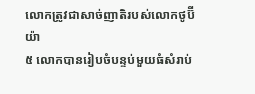លោកត្រូវជាសាច់ញាតិរបស់លោកថូប៊ីយ៉ា
៥ លោកបានរៀបចំបន្ទប់មួយធំសំរាប់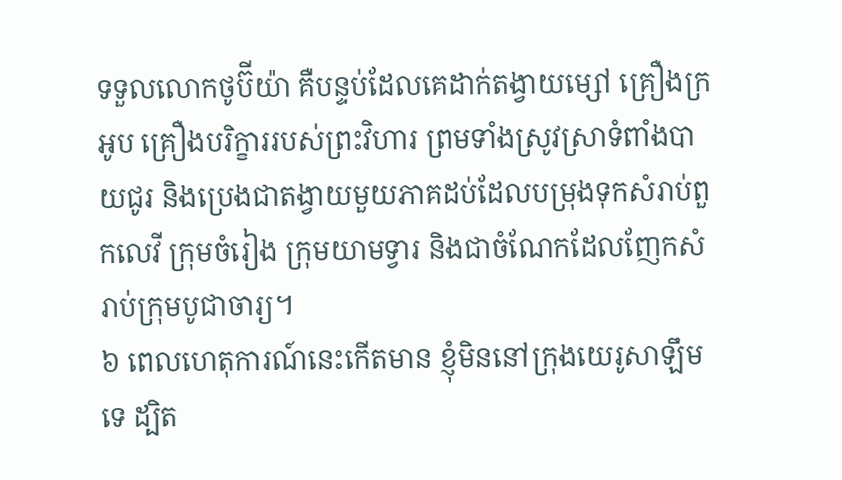ទទួលលោកថូប៊ីយ៉ា គឺបន្ទប់ដែលគេដាក់តង្វាយម្សៅ គ្រឿងក្រអូប គ្រឿងបរិក្ខាររបស់ព្រះវិហារ ព្រមទាំងស្រូវស្រាទំពាំងបាយជូរ និងប្រេងជាតង្វាយមួយភាគដប់ដែលបម្រុងទុកសំរាប់ពួកលេវី ក្រុមចំរៀង ក្រុមយាមទ្វារ និងជាចំណែកដែលញែកសំរាប់ក្រុមបូជាចារ្យ។
៦ ពេលហេតុការណ៍នេះកើតមាន ខ្ញុំមិននៅក្រុងយេរូសាឡឹមទេ ដ្បិត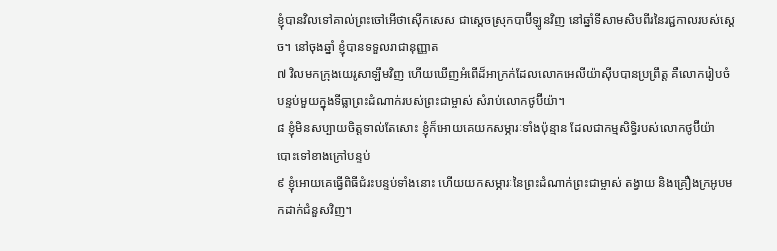ខ្ញុំបានវិលទៅគាល់ព្រះចៅអើថាស៊ើកសេស ជាស្ដេចស្រុកបាប៊ីឡូនវិញ នៅឆ្នាំទីសាមសិបពីរនៃរជ្ជកាលរបស់ស្ដេច។ នៅចុងឆ្នាំ ខ្ញុំបានទទួលរាជានុញ្ញាត
៧ វិលមកក្រុងយេរូសាឡឹមវិញ ហើយឃើញអំពើដ៏អាក្រក់ដែលលោកអេលីយ៉ាស៊ីបបានប្រព្រឹត្ត គឺលោករៀបចំបន្ទប់មួយក្នុងទីធ្លាព្រះដំណាក់របស់ព្រះជាម្ចាស់ សំរាប់លោកថូប៊ីយ៉ា។
៨ ខ្ញុំមិនសប្បាយចិត្តទាល់តែសោះ ខ្ញុំក៏អោយគេយកសម្ភារៈទាំងប៉ុន្មាន ដែលជាកម្មសិទ្ធិរបស់លោកថូប៊ីយ៉ា បោះទៅខាងក្រៅបន្ទប់
៩ ខ្ញុំអោយគេធ្វើពិធីជំរះបន្ទប់ទាំងនោះ ហើយយកសម្ភារៈនៃព្រះដំណាក់ព្រះជាម្ចាស់ តង្វាយ និងគ្រឿងក្រអូបមកដាក់ជំនួសវិញ។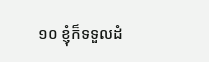១០ ខ្ញុំក៏ទទួលដំ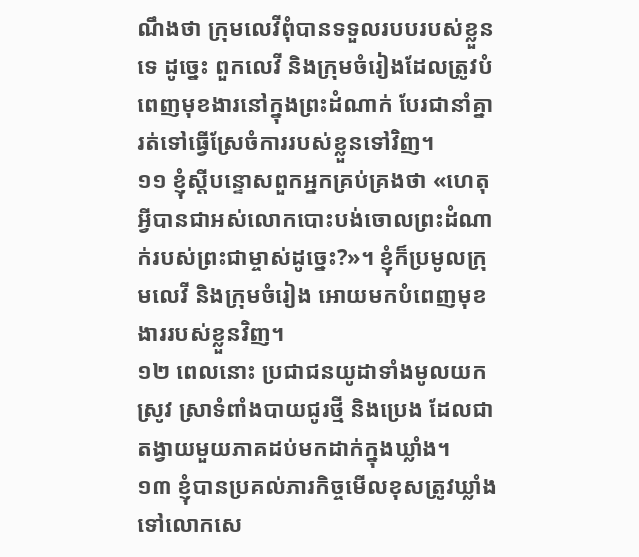ណឹងថា ក្រុមលេវីពុំបានទទួលរបបរបស់ខ្លួនទេ ដូច្នេះ ពួកលេវី និងក្រុមចំរៀងដែលត្រូវបំពេញមុខងារនៅក្នុងព្រះដំណាក់ បែរជានាំគ្នារត់ទៅធ្វើស្រែចំការរបស់ខ្លួនទៅវិញ។
១១ ខ្ញុំស្ដីបន្ទោសពួកអ្នកគ្រប់គ្រងថា «ហេតុអ្វីបានជាអស់លោកបោះបង់ចោលព្រះដំណាក់របស់ព្រះជាម្ចាស់ដូច្នេះ?»។ ខ្ញុំក៏ប្រមូលក្រុមលេវី និងក្រុមចំរៀង អោយមកបំពេញមុខងាររបស់ខ្លួនវិញ។
១២ ពេលនោះ ប្រជាជនយូដាទាំងមូលយកស្រូវ ស្រាទំពាំងបាយជូរថ្មី និងប្រេង ដែលជាតង្វាយមួយភាគដប់មកដាក់ក្នុងឃ្លាំង។
១៣ ខ្ញុំបានប្រគល់ភារកិច្ចមើលខុសត្រូវឃ្លាំង ទៅលោកសេ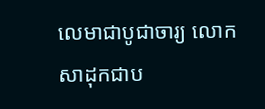លេមាជាបូជាចារ្យ លោកសាដុកជាប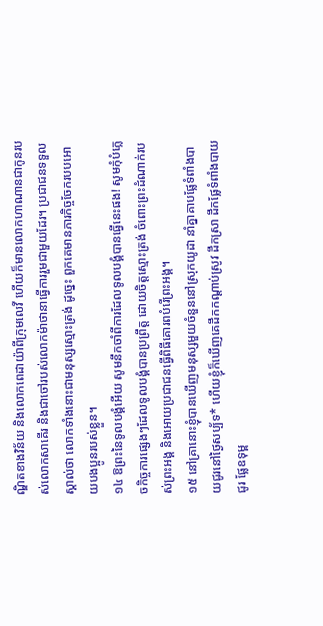ណ្ឌិតខាងវិន័យ និងលោកពេដាយ៉ាពីក្រុមលេវី ហើយក៏មានលោកហាណានជាកូនរបស់លោកសាគើរ និងជាចៅរបស់លោកម៉ាថានាធ្វើការរួមជាមួយដែរ។ ប្រជាជនទទួលស្គាល់ថា លោកទាំងនោះជាមនុស្សស្មោះត្រង់ ដូច្នេះ ពួកគេមានភារកិច្ចចែករបបអោយបងប្អូនរបស់ខ្លួន។
១៤ ឱព្រះនៃទូលបង្គំអើយ សូមនឹកចាំពីការដែលទូលបង្គំបានធ្វើនេះផង! សូមកុំបំភ្លេចកិច្ចការផ្សេងៗដែលទូលបង្គំបានប្រព្រឹត្ត ដោយចិត្តស្មោះត្រង់ ចំពោះព្រះដំណាក់របស់ព្រះអង្គ និងអោយប្រជាជនធ្វើពិធីគោរពបំរើព្រះអង្គ។
១៥ នៅគ្រានោះខ្ញុំបានឃើញមនុស្សមួយចំនួននៅស្រុកយូដា នាំគ្នាគាបផ្លែទំពាំងបាយជូរនៅថ្ងៃសប្ប័ទ* ហើយខ្ញុំក៏ឃើញគេដឹកកណ្ដាប់ស្រូវ ដឹកស្រា ដឹកផ្លែទំពាំងបាយជូរ ផ្លែឧទុម្ព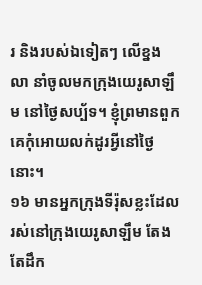រ និងរបស់ឯទៀតៗ លើខ្នងលា នាំចូលមកក្រុងយេរូសាឡឹម នៅថ្ងៃសប្ប័ទ។ ខ្ញុំព្រមានពួកគេកុំអោយលក់ដូរអ្វីនៅថ្ងៃនោះ។
១៦ មានអ្នកក្រុងទីរ៉ុសខ្លះដែលរស់នៅក្រុងយេរូសាឡឹម តែងតែដឹក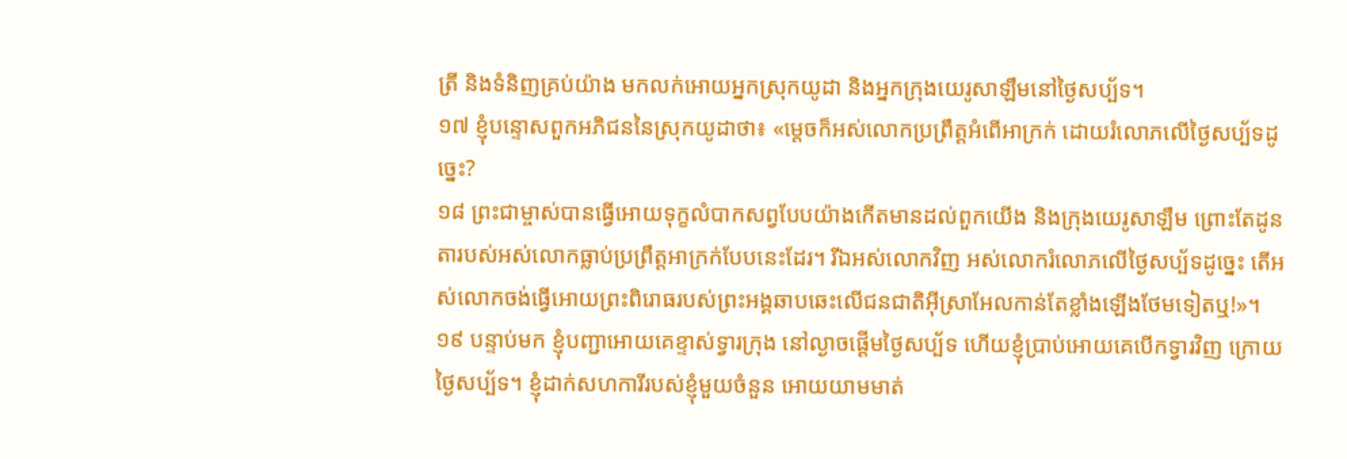ត្រី និងទំនិញគ្រប់យ៉ាង មកលក់អោយអ្នកស្រុកយូដា និងអ្នកក្រុងយេរូសាឡឹមនៅថ្ងៃសប្ប័ទ។
១៧ ខ្ញុំបន្ទោសពួកអភិជននៃស្រុកយូដាថា៖ «ម្ដេចក៏អស់លោកប្រព្រឹត្តអំពើអាក្រក់ ដោយរំលោភលើថ្ងៃសប្ប័ទដូច្នេះ?
១៨ ព្រះជាម្ចាស់បានធ្វើអោយទុក្ខលំបាកសព្វបែបយ៉ាងកើតមានដល់ពួកយើង និងក្រុងយេរូសាឡឹម ព្រោះតែដូនតារបស់អស់លោកធ្លាប់ប្រព្រឹត្តអាក្រក់បែបនេះដែរ។ រីឯអស់លោកវិញ អស់លោករំលោភលើថ្ងៃសប្ប័ទដូច្នេះ តើអស់លោកចង់ធ្វើអោយព្រះពិរោធរបស់ព្រះអង្គឆាបឆេះលើជនជាតិអ៊ីស្រាអែលកាន់តែខ្លាំងឡើងថែមទៀតឬ!»។
១៩ បន្ទាប់មក ខ្ញុំបញ្ជាអោយគេខ្ទាស់ទ្វារក្រុង នៅល្ងាចផ្ដើមថ្ងៃសប្ប័ទ ហើយខ្ញុំប្រាប់អោយគេបើកទ្វារវិញ ក្រោយថ្ងៃសប្ប័ទ។ ខ្ញុំដាក់សហការីរបស់ខ្ញុំមួយចំនួន អោយយាមមាត់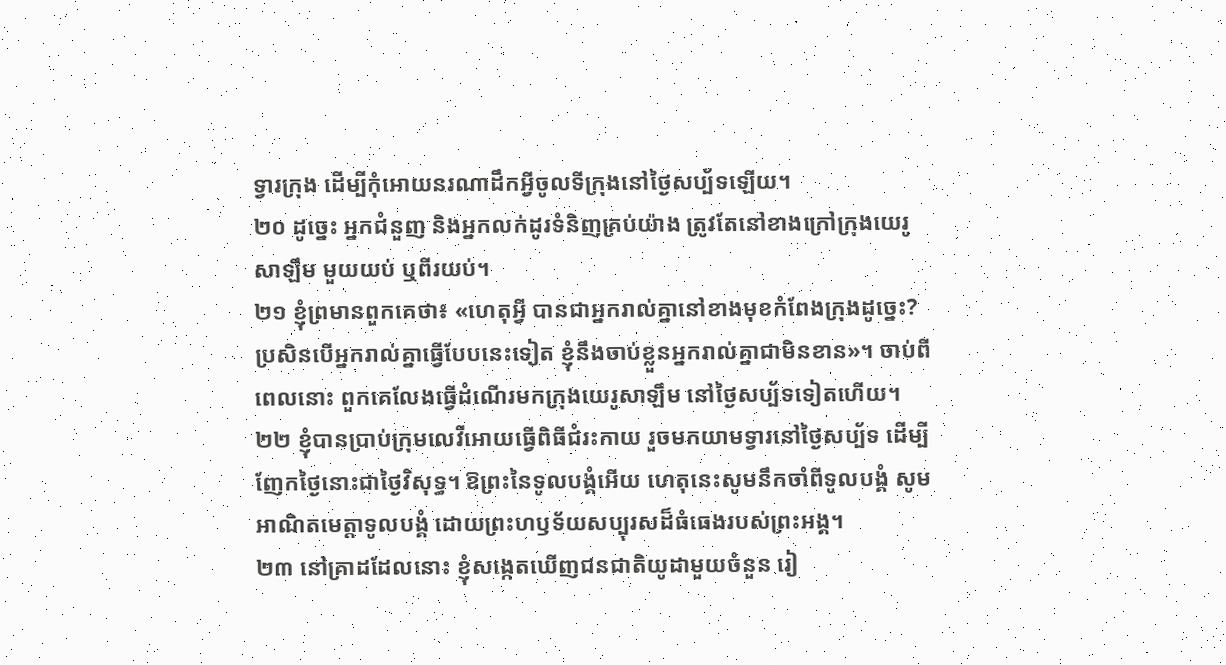ទ្វារក្រុង ដើម្បីកុំអោយនរណាដឹកអ្វីចូលទីក្រុងនៅថ្ងៃសប្ប័ទឡើយ។
២០ ដូច្នេះ អ្នកជំនួញ និងអ្នកលក់ដូរទំនិញគ្រប់យ៉ាង ត្រូវតែនៅខាងក្រៅក្រុងយេរូសាឡឹម មួយយប់ ឬពីរយប់។
២១ ខ្ញុំព្រមានពួកគេថា៖ «ហេតុអ្វី បានជាអ្នករាល់គ្នានៅខាងមុខកំពែងក្រុងដូច្នេះ? ប្រសិនបើអ្នករាល់គ្នាធ្វើបែបនេះទៀត ខ្ញុំនឹងចាប់ខ្លួនអ្នករាល់គ្នាជាមិនខាន»។ ចាប់ពីពេលនោះ ពួកគេលែងធ្វើដំណើរមកក្រុងយេរូសាឡឹម នៅថ្ងៃសប្ប័ទទៀតហើយ។
២២ ខ្ញុំបានប្រាប់ក្រុមលេវីអោយធ្វើពិធីជំរះកាយ រួចមកយាមទ្វារនៅថ្ងៃសប្ប័ទ ដើម្បីញែកថ្ងៃនោះជាថ្ងៃវិសុទ្ធ។ ឱព្រះនៃទូលបង្គំអើយ ហេតុនេះសូមនឹកចាំពីទូលបង្គំ សូមអាណិតមេត្តាទូលបង្គំ ដោយព្រះហឫទ័យសប្បុរសដ៏ធំធេងរបស់ព្រះអង្គ។
២៣ នៅគ្រាដដែលនោះ ខ្ញុំសង្កេតឃើញជនជាតិយូដាមួយចំនួន រៀ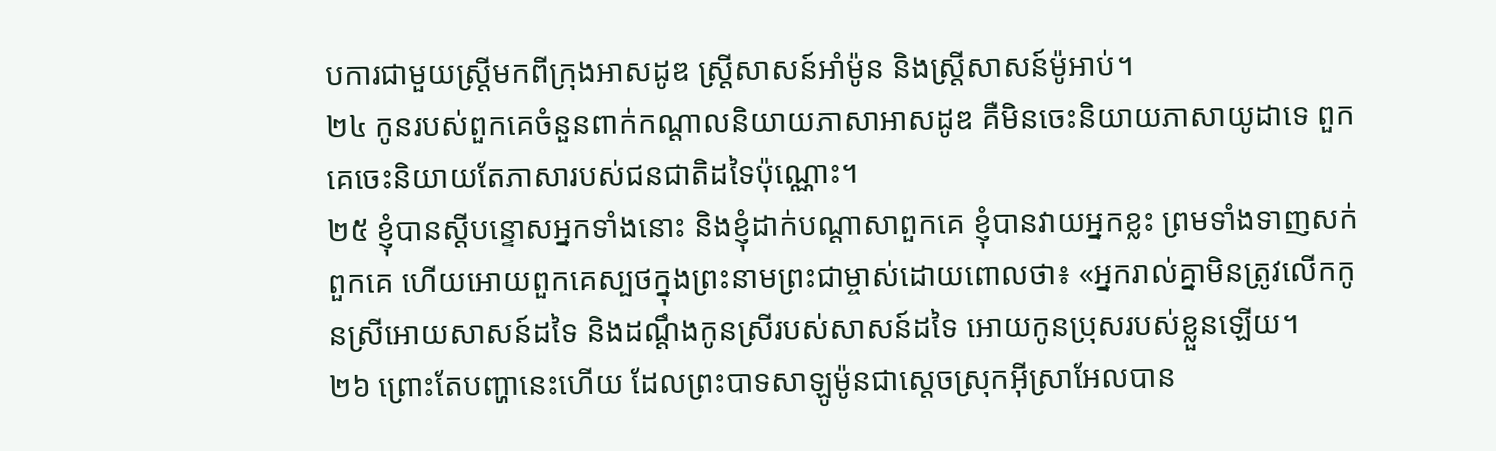បការជាមួយស្ត្រីមកពីក្រុងអាសដូឌ ស្ត្រីសាសន៍អាំម៉ូន និងស្ត្រីសាសន៍ម៉ូអាប់។
២៤ កូនរបស់ពួកគេចំនួនពាក់កណ្ដាលនិយាយភាសាអាសដូឌ គឺមិនចេះនិយាយភាសាយូដាទេ ពួកគេចេះនិយាយតែភាសារបស់ជនជាតិដទៃប៉ុណ្ណោះ។
២៥ ខ្ញុំបានស្ដីបន្ទោសអ្នកទាំងនោះ និងខ្ញុំដាក់បណ្ដាសាពួកគេ ខ្ញុំបានវាយអ្នកខ្លះ ព្រមទាំងទាញសក់ពួកគេ ហើយអោយពួកគេស្បថក្នុងព្រះនាមព្រះជាម្ចាស់ដោយពោលថា៖ «អ្នករាល់គ្នាមិនត្រូវលើកកូនស្រីអោយសាសន៍ដទៃ និងដណ្ដឹងកូនស្រីរបស់សាសន៍ដទៃ អោយកូនប្រុសរបស់ខ្លួនឡើយ។
២៦ ព្រោះតែបញ្ហានេះហើយ ដែលព្រះបាទសាឡូម៉ូនជាស្ដេចស្រុកអ៊ីស្រាអែលបាន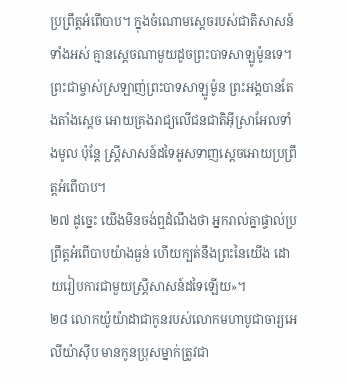ប្រព្រឹត្តអំពើបាប។ ក្នុងចំណោមស្ដេចរបស់ជាតិសាសន៍ទាំងអស់ គ្មានស្ដេចណាមួយដូចព្រះបាទសាឡូម៉ូនទេ។ ព្រះជាម្ចាស់ស្រឡាញ់ព្រះបាទសាឡូម៉ូន ព្រះអង្គបានតែងតាំងស្ដេច អោយគ្រងរាជ្យលើជនជាតិអ៊ីស្រាអែលទាំងមូល ប៉ុន្តែ ស្ត្រីសាសន៍ដទៃអូសទាញស្ដេចអោយប្រព្រឹត្តអំពើបាប។
២៧ ដូច្នេះ យើងមិនចង់ឮដំណឹងថា អ្នករាល់គ្នាផ្ទាល់ប្រព្រឹត្តអំពើបាបយ៉ាងធ្ងន់ ហើយក្បត់នឹងព្រះនៃយើង ដោយរៀបការជាមួយស្ត្រីសាសន៍ដទៃឡើយ»។
២៨ លោកយ៉ូយ៉ាដាជាកូនរបស់លោកមហាបូជាចារ្យអេលីយ៉ាស៊ីប មានកូនប្រុសម្នាក់ត្រូវជា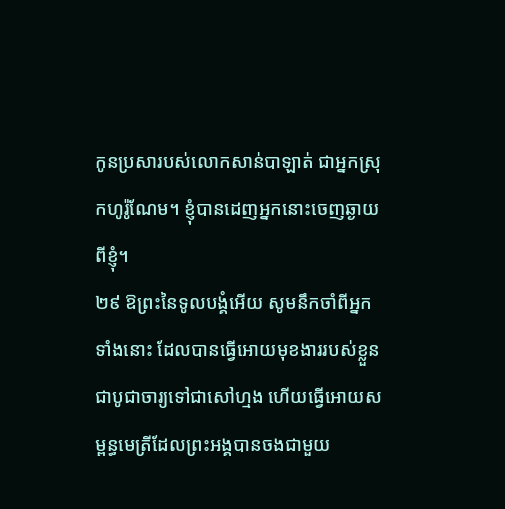កូនប្រសារបស់លោកសាន់បាឡាត់ ជាអ្នកស្រុកហូរ៉ូណែម។ ខ្ញុំបានដេញអ្នកនោះចេញឆ្ងាយពីខ្ញុំ។
២៩ ឱព្រះនៃទូលបង្គំអើយ សូមនឹកចាំពីអ្នកទាំងនោះ ដែលបានធ្វើអោយមុខងាររបស់ខ្លួនជាបូជាចារ្យទៅជាសៅហ្មង ហើយធ្វើអោយសម្ពន្ធមេត្រីដែលព្រះអង្គបានចងជាមួយ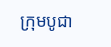ក្រុមបូជា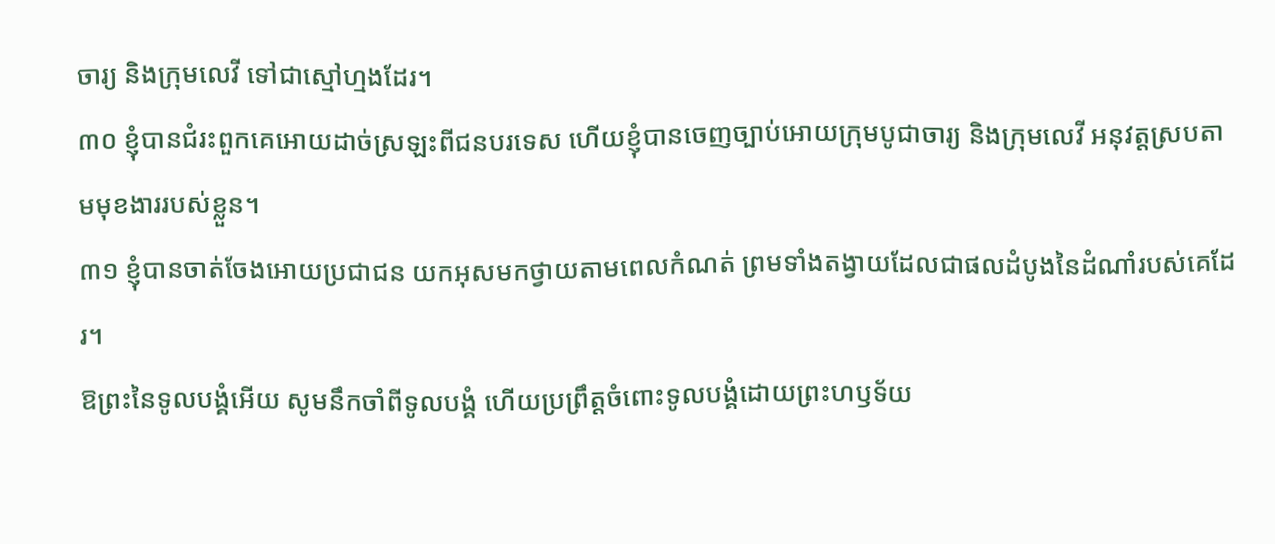ចារ្យ និងក្រុមលេវី ទៅជាស្មៅហ្មងដែរ។
៣០ ខ្ញុំបានជំរះពួកគេអោយដាច់ស្រឡះពីជនបរទេស ហើយខ្ញុំបានចេញច្បាប់អោយក្រុមបូជាចារ្យ និងក្រុមលេវី អនុវត្តស្របតាមមុខងាររបស់ខ្លួន។
៣១ ខ្ញុំបានចាត់ចែងអោយប្រជាជន យកអុសមកថ្វាយតាមពេលកំណត់ ព្រមទាំងតង្វាយដែលជាផលដំបូងនៃដំណាំរបស់គេដែរ។
ឱព្រះនៃទូលបង្គំអើយ សូមនឹកចាំពីទូលបង្គំ ហើយប្រព្រឹត្តចំពោះទូលបង្គំដោយព្រះហឫទ័យ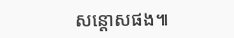សន្ដោសផង៕